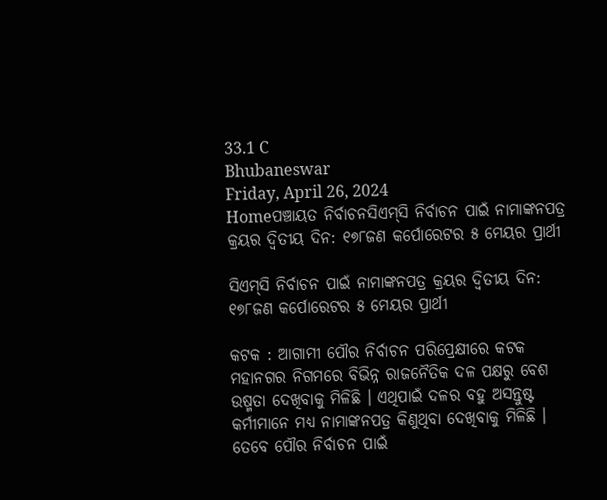33.1 C
Bhubaneswar
Friday, April 26, 2024
Homeପଞ୍ଚାୟତ ନିର୍ବାଚନସିଏମ୍‌ସି ନିର୍ବାଚନ ପାଇଁ ନାମାଙ୍କନପତ୍ର କ୍ରୟର ଦ୍ୱିତୀୟ ଦିନ: ୧୭୮ଜଣ କର୍ପୋରେଟର ୫ ମେୟର ପ୍ରାର୍ଥୀ

ସିଏମ୍‌ସି ନିର୍ବାଚନ ପାଇଁ ନାମାଙ୍କନପତ୍ର କ୍ରୟର ଦ୍ୱିତୀୟ ଦିନ: ୧୭୮ଜଣ କର୍ପୋରେଟର ୫ ମେୟର ପ୍ରାର୍ଥୀ

କଟକ : ଆଗାମୀ ପୌର ନିର୍ବାଚନ ପରିପ୍ରେକ୍ଷୀରେ କଟକ ମହାନଗର ନିଗମରେ ବିଭିନ୍ନ ରାଜନୈତିକ ଦଳ ପକ୍ଷରୁ ବେଶ ଉଷ୍ମତା ଦେଖିବାକୁ ମିଳିଛି । ଏଥିପାଇଁ ଦଳର ବହୁ ଅସନ୍ତୁଷ୍ଟ କର୍ମୀମାନେ ମଧ୍ୟ ନାମାଙ୍କନପତ୍ର କିଣୁଥିବା ଦେଖିବାକୁ ମିଳିଛି । ତେବେ ପୌର ନିର୍ବାଚନ ପାଇଁ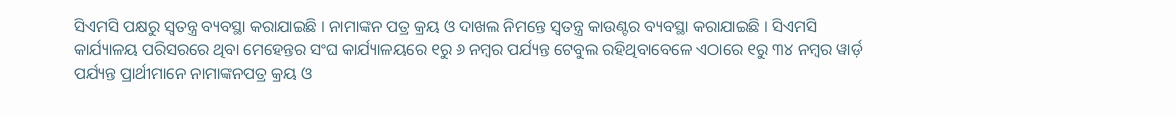ସିଏମସି ପକ୍ଷରୁ ସ୍ୱତନ୍ତ୍ର ବ୍ୟବସ୍ଥା କରାଯାଇଛି । ନାମାଙ୍କନ ପତ୍ର କ୍ରୟ ଓ ଦାଖଲ ନିମନ୍ତେ ସ୍ୱତନ୍ତ୍ର କାଉଣ୍ଟର ବ୍ୟବସ୍ଥା କରାଯାଇଛି । ସିଏମସି କାର୍ଯ୍ୟାଳୟ ପରିସରରେ ଥିବା ମେହେନ୍ତର ସଂଘ କାର୍ଯ୍ୟାଳୟରେ ୧ରୁ ୬ ନମ୍ବର ପର୍ଯ୍ୟନ୍ତ ଟେବୁଲ ରହିଥିବାବେଳେ ଏଠାରେ ୧ରୁ ୩୪ ନମ୍ବର ୱାର୍ଡ଼ ପର୍ଯ୍ୟନ୍ତ ପ୍ରାର୍ଥୀମାନେ ନାମାଙ୍କନପତ୍ର କ୍ରୟ ଓ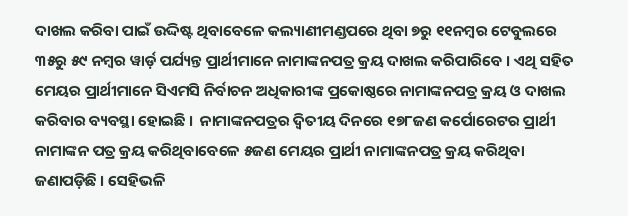ଦାଖଲ କରିବା ପାଇଁ ଉଦ୍ଦିଷ୍ଟ ଥିବାବେଳେ କଲ୍ୟାଣୀମଣ୍ଡପରେ ଥିବା ୭ରୁ ୧୧ନମ୍ବର ଟେବୁଲରେ ୩୫ରୁ ୫୯ ନମ୍ବର ୱାର୍ଡ଼ ପର୍ଯ୍ୟନ୍ତ ପ୍ରାର୍ଥୀମାନେ ନାମାଙ୍କନପତ୍ର କ୍ରୟ ଦାଖଲ କରିପାରିବେ । ଏଥି ସହିତ ମେୟର ପ୍ରାର୍ଥୀମାନେ ସିଏମସି ନିର୍ବାଚନ ଅଧିକାରୀଙ୍କ ପ୍ରକୋଷ୍ଠରେ ନାମାଙ୍କନପତ୍ର କ୍ରୟ ଓ ଦାଖଲ କରିବାର ବ୍ୟବସ୍ଥା ହୋଇଛି ।  ନାମାଙ୍କନପତ୍ରର ଦ୍ୱିତୀୟ ଦିନରେ ୧୭୮ଜଣ କର୍ପୋରେଟର ପ୍ରାର୍ଥୀ ନାମାଙ୍କନ ପତ୍ର କ୍ରୟ କରିଥିବାବେଳେ ୫ଜଣ ମେୟର ପ୍ରାର୍ଥୀ ନାମାଙ୍କନପତ୍ର କ୍ରୟ କରିଥିବା ଜଣାପଡ଼ିଛି । ସେହିଭଳି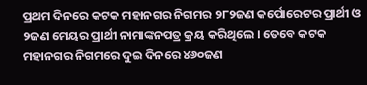ପ୍ରଥମ ଦିନରେ କଟକ ମହାନଗର ନିଗମର ୨୮୨ଜଣ କର୍ପୋରେଟର ପ୍ରାର୍ଥୀ ଓ ୨ଜଣ ମେୟର ପ୍ରାର୍ଥୀ ନାମାଙ୍କନପତ୍ର କ୍ରୟ କରିଥିଲେ । ତେବେ କଟକ ମହାନଗର ନିଗମରେ ଦୁଇ ଦିନରେ ୪୬୦ଜଣ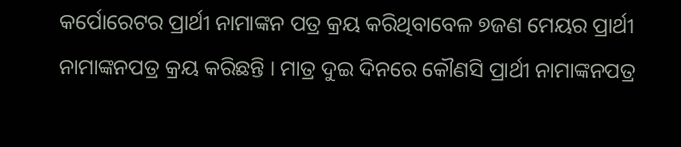କର୍ପୋରେଟର ପ୍ରାର୍ଥୀ ନାମାଙ୍କନ ପତ୍ର କ୍ରୟ କରିଥିବାବେଳ ୭ଜଣ ମେୟର ପ୍ରାର୍ଥୀ ନାମାଙ୍କନପତ୍ର କ୍ରୟ କରିଛନ୍ତି । ମାତ୍ର ଦୁଇ ଦିନରେ କୌଣସି ପ୍ରାର୍ଥୀ ନାମାଙ୍କନପତ୍ର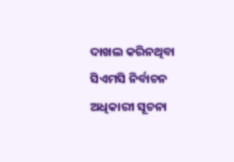ଦାଖଲ କରିନଥିବା ସିଏମସି ନିର୍ବାଚନ ଅଧିକାରୀ ସୂଚନା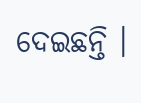ଦେଇଛନ୍ତି ।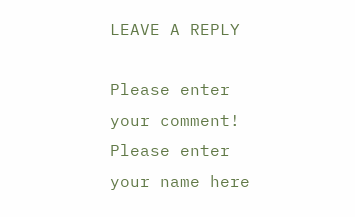LEAVE A REPLY

Please enter your comment!
Please enter your name here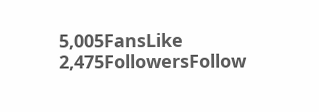5,005FansLike
2,475FollowersFollow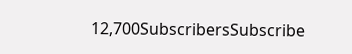12,700SubscribersSubscribe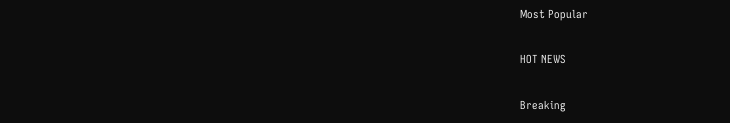Most Popular

HOT NEWS

Breaking